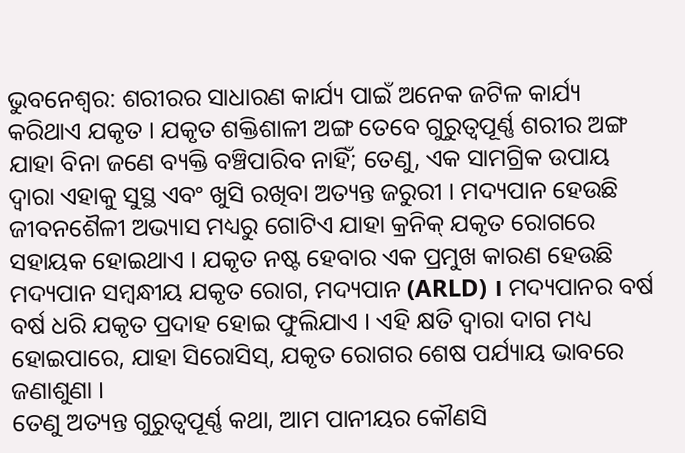ଭୁବନେଶ୍ୱର: ଶରୀରର ସାଧାରଣ କାର୍ଯ୍ୟ ପାଇଁ ଅନେକ ଜଟିଳ କାର୍ଯ୍ୟ କରିଥାଏ ଯକୃତ । ଯକୃତ ଶକ୍ତିଶାଳୀ ଅଙ୍ଗ ତେବେ ଗୁରୁତ୍ୱପୂର୍ଣ୍ଣ ଶରୀର ଅଙ୍ଗ ଯାହା ବିନା ଜଣେ ବ୍ୟକ୍ତି ବଞ୍ଚିପାରିବ ନାହିଁ; ତେଣୁ, ଏକ ସାମଗ୍ରିକ ଉପାୟ ଦ୍ୱାରା ଏହାକୁ ସୁସ୍ଥ ଏବଂ ଖୁସି ରଖିବା ଅତ୍ୟନ୍ତ ଜରୁରୀ । ମଦ୍ୟପାନ ହେଉଛି ଜୀବନଶୈଳୀ ଅଭ୍ୟାସ ମଧ୍ୟରୁ ଗୋଟିଏ ଯାହା କ୍ରନିକ୍ ଯକୃତ ରୋଗରେ ସହାୟକ ହୋଇଥାଏ । ଯକୃତ ନଷ୍ଟ ହେବାର ଏକ ପ୍ରମୁଖ କାରଣ ହେଉଛି ମଦ୍ୟପାନ ସମ୍ବନ୍ଧୀୟ ଯକୃତ ରୋଗ, ମଦ୍ୟପାନ (ARLD) । ମଦ୍ୟପାନର ବର୍ଷ ବର୍ଷ ଧରି ଯକୃତ ପ୍ରଦାହ ହୋଇ ଫୁଲିଯାଏ । ଏହି କ୍ଷତି ଦ୍ୱାରା ଦାଗ ମଧ୍ୟ ହୋଇପାରେ, ଯାହା ସିରୋସିସ୍, ଯକୃତ ରୋଗର ଶେଷ ପର୍ଯ୍ୟାୟ ଭାବରେ ଜଣାଶୁଣା ।
ତେଣୁ ଅତ୍ୟନ୍ତ ଗୁରୁତ୍ୱପୂର୍ଣ୍ଣ କଥା, ଆମ ପାନୀୟର କୌଣସି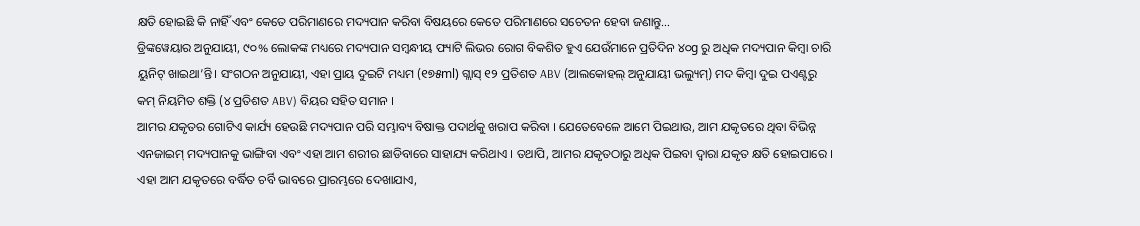କ୍ଷତି ହୋଇଛି କି ନାହିଁ ଏବଂ କେତେ ପରିମାଣରେ ମଦ୍ୟପାନ କରିବା ବିଷୟରେ କେତେ ପରିମାଣରେ ସଚେତନ ହେବା ଜଣାନ୍ତୁ…
ଡ୍ରିଙ୍କୱେୟାର ଅନୁଯାୟୀ, ୯୦% ଲୋକଙ୍କ ମଧ୍ୟରେ ମଦ୍ୟପାନ ସମ୍ବନ୍ଧୀୟ ଫ୍ୟାଟି ଲିଭର ରୋଗ ବିକଶିତ ହୁଏ ଯେଉଁମାନେ ପ୍ରତିଦିନ ୪୦g ରୁ ଅଧିକ ମଦ୍ୟପାନ କିମ୍ବା ଚାରି ୟୁନିଟ୍ ଖାଇଥା’ନ୍ତି। ସଂଗଠନ ଅନୁଯାୟୀ, ଏହା ପ୍ରାୟ ଦୁଇଟି ମଧ୍ୟମ (୧୭୫ml) ଗ୍ଲାସ୍ ୧୨ ପ୍ରତିଶତ ABV (ଆଲକୋହଲ୍ ଅନୁଯାୟୀ ଭଲ୍ୟୁମ୍) ମଦ କିମ୍ବା ଦୁଇ ପଏଣ୍ଟରୁ କମ୍ ନିୟମିତ ଶକ୍ତି (୪ ପ୍ରତିଶତ ABV) ବିୟର ସହିତ ସମାନ ।
ଆମର ଯକୃତର ଗୋଟିଏ କାର୍ଯ୍ୟ ହେଉଛି ମଦ୍ୟପାନ ପରି ସମ୍ଭାବ୍ୟ ବିଷାକ୍ତ ପଦାର୍ଥକୁ ଖରାପ କରିବା । ଯେତେବେଳେ ଆମେ ପିଇଥାଉ, ଆମ ଯକୃତରେ ଥିବା ବିଭିନ୍ନ ଏନଜାଇମ୍ ମଦ୍ୟପାନକୁ ଭାଙ୍ଗିବା ଏବଂ ଏହା ଆମ ଶରୀର ଛାଡିବାରେ ସାହାଯ୍ୟ କରିଥାଏ । ତଥାପି, ଆମର ଯକୃତଠାରୁ ଅଧିକ ପିଇବା ଦ୍ୱାରା ଯକୃତ କ୍ଷତି ହୋଇପାରେ । ଏହା ଆମ ଯକୃତରେ ବର୍ଦ୍ଧିତ ଚର୍ବି ଭାବରେ ପ୍ରାରମ୍ଭରେ ଦେଖାଯାଏ,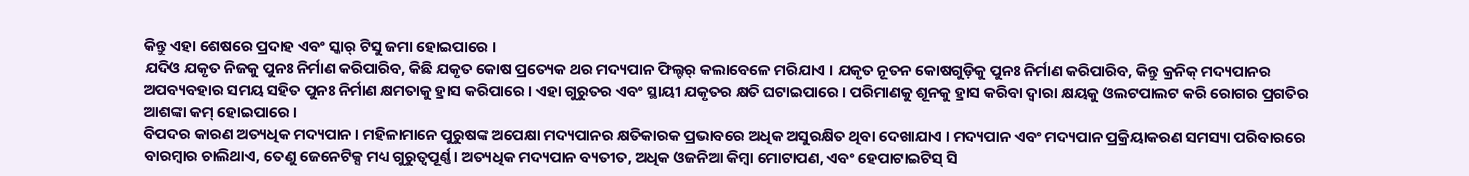କିନ୍ତୁ ଏହା ଶେଷରେ ପ୍ରଦାହ ଏବଂ ସ୍କାର୍ ଟିସୁ ଜମା ହୋଇପାରେ ।
ଯଦିଓ ଯକୃତ ନିଜକୁ ପୁନଃ ନିର୍ମାଣ କରିପାରିବ, କିଛି ଯକୃତ କୋଷ ପ୍ରତ୍ୟେକ ଥର ମଦ୍ୟପାନ ଫିଲ୍ଟର୍ କଲାବେଳେ ମରିଯାଏ । ଯକୃତ ନୂତନ କୋଷଗୁଡ଼ିକୁ ପୁନଃ ନିର୍ମାଣ କରିପାରିବ, କିନ୍ତୁ କ୍ରନିକ୍ ମଦ୍ୟପାନର ଅପବ୍ୟବହାର ସମୟ ସହିତ ପୁନଃ ନିର୍ମାଣ କ୍ଷମତାକୁ ହ୍ରାସ କରିପାରେ । ଏହା ଗୁରୁତର ଏବଂ ସ୍ଥାୟୀ ଯକୃତର କ୍ଷତି ଘଟାଇପାରେ । ପରିମାଣକୁ ଶୂନକୁ ହ୍ରାସ କରିବା ଦ୍ୱାରା କ୍ଷୟକୁ ଓଲଟପାଲଟ କରି ରୋଗର ପ୍ରଗତିର ଆଶଙ୍କା କମ୍ ହୋଇପାରେ ।
ବିପଦର କାରଣ ଅତ୍ୟଧିକ ମଦ୍ୟପାନ । ମହିଳାମାନେ ପୁରୁଷଙ୍କ ଅପେକ୍ଷା ମଦ୍ୟପାନର କ୍ଷତିକାରକ ପ୍ରଭାବରେ ଅଧିକ ଅସୁରକ୍ଷିତ ଥିବା ଦେଖାଯାଏ । ମଦ୍ୟପାନ ଏବଂ ମଦ୍ୟପାନ ପ୍ରକ୍ରିୟାକରଣ ସମସ୍ୟା ପରିବାରରେ ବାରମ୍ବାର ଚାଲିଥାଏ, ତେଣୁ ଜେନେଟିକ୍ସ ମଧ୍ୟ ଗୁରୁତ୍ୱପୂର୍ଣ୍ଣ। ଅତ୍ୟଧିକ ମଦ୍ୟପାନ ବ୍ୟତୀତ, ଅଧିକ ଓଜନିଆ କିମ୍ବା ମୋଟାପଣ, ଏବଂ ହେପାଟାଇଟିସ୍ ସି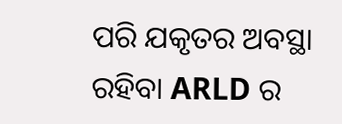ପରି ଯକୃତର ଅବସ୍ଥା ରହିବା ARLD ର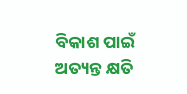ବିକାଶ ପାଇଁ ଅତ୍ୟନ୍ତ କ୍ଷତି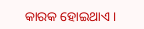କାରକ ହୋଇଥାଏ ।